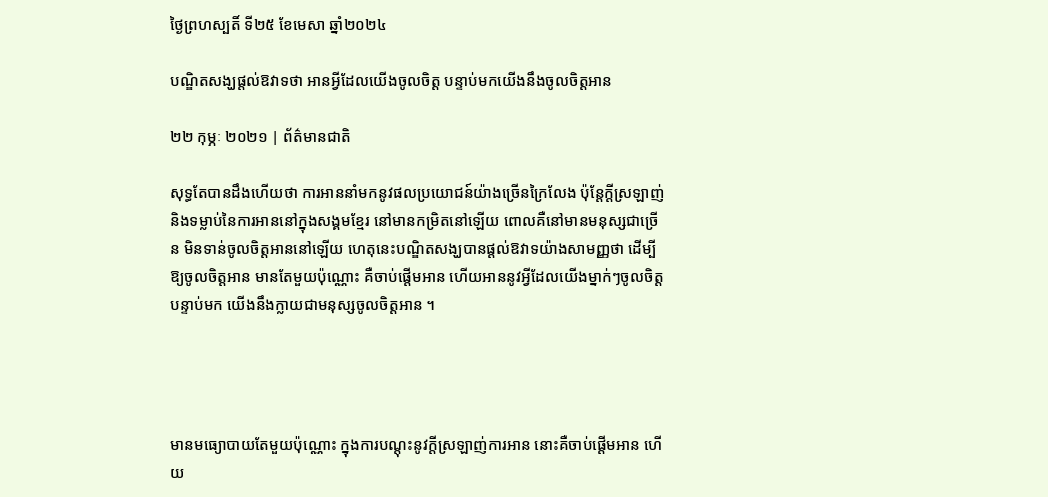ថ្ងៃព្រហស្បតិ៍ ទី២៥ ខែមេសា ឆ្នាំ២០២៤

បណ្ឌិតសង្ឃផ្តល់ឱវាទថា អានអ្វីដែលយើងចូលចិត្ត បន្ទាប់មកយើងនឹងចូលចិត្តអាន

២២ កុម្ភៈ ២០២១ | ព័ត៌មានជាតិ

សុទ្ធតែបានដឹងហើយថា ការអាននាំមកនូវផលប្រយោជន៍យ៉ាងច្រើនក្រៃលែង ប៉ុន្តែក្តីស្រឡាញ់ និងទម្លាប់នៃការអាននៅក្នុងសង្គមខ្មែរ នៅមានកម្រិតនៅឡើយ ពោលគឺនៅមានមនុស្សជាច្រើន មិនទាន់ចូលចិត្តអាននៅឡើយ ហេតុនេះបណ្ឌិតសង្ឃបានផ្តល់ឱវាទយ៉ាងសាមញ្ញថា ដើម្បី ឱ្យចូលចិត្តអាន មានតែមួយប៉ុណ្ណោះ គឺចាប់ផ្តើមអាន ហើយអាននូវអ្វីដែលយើងម្នាក់ៗចូលចិត្ត បន្ទាប់មក យើងនឹងក្លាយជាមនុស្សចូលចិត្តអាន ។




មានមធ្យោបាយតែមួយប៉ុណ្ណោះ ក្នុងការបណ្តុះនូវក្តីស្រឡាញ់ការអាន នោះគឺចាប់ផ្តើមអាន ហើយ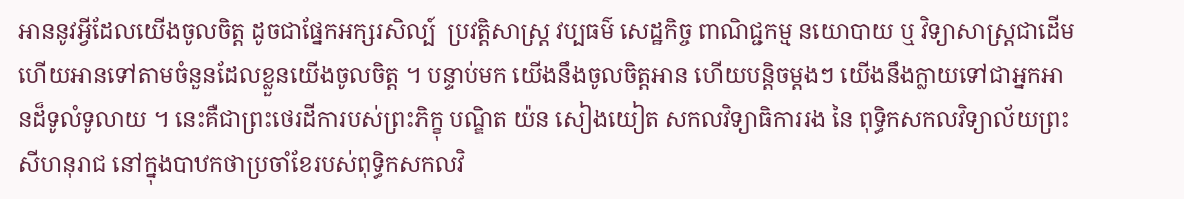អាននូវអ្វីដែលយើងចូលចិត្ត ដូចជាផ្នែកអក្សរសិល្ប៍  ប្រវត្តិសាស្ត្រ វប្បធម៌ សេដ្ឋកិច្ច ពាណិជ្ជកម្ម នយោបាយ ឬ វិទ្យាសាស្ត្រជាដើម ហើយអានទៅតាមចំនួនដែលខ្លួនយើងចូលចិត្ត ។ បន្ទាប់មក យើងនឹងចូលចិត្តអាន ហើយបន្តិចម្តងៗ យើងនឹងក្លាយទៅជាអ្នកអានដ៏ទូលំទូលាយ ។ នេះគឺជាព្រះថេរដីការបស់ព្រះភិក្ខុ បណ្ឌិត យ៉ន សៀងយៀត សកលវិទ្យាធិការរង នៃ ពុទ្ធិកសកលវិទ្យាល័យព្រះសីហនុរាជ នៅក្នុងបាឋកថាប្រចាំខែរបស់ពុទ្ធិកសកលវិ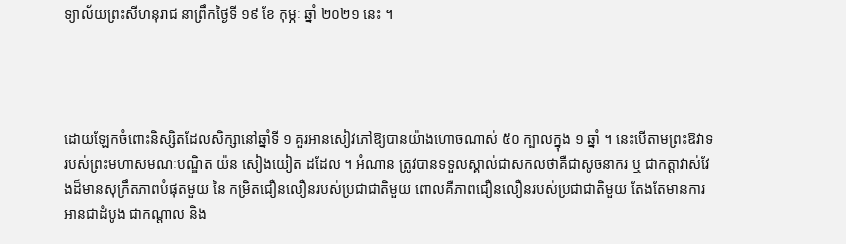ទ្យាល័យព្រះសីហនុរាជ នាព្រឹកថ្ងៃទី ១៩ ខែ កុម្ភៈ ឆ្នាំ ២០២១ នេះ ។




ដោយឡែកចំពោះនិស្សិតដែលសិក្សានៅឆ្នាំទី ១ គួរអានសៀវភៅឱ្យបានយ៉ាងហោចណាស់ ៥០ ក្បាលក្នុង ១ ឆ្នាំ ។ នេះបើតាមព្រះឱវាទរបស់ព្រះមហាសមណៈបណ្ឌិត យ៉ន សៀងយៀត ដដែល ។ អំណាន ត្រូវបានទទួលស្គាល់ជាសកលថាគឺជាសូចនាករ ឬ ជាកត្តាវាស់វែងដ៏មានសុក្រឹតភាពបំផុតមួយ នៃ កម្រិតជឿនលឿនរបស់ប្រជាជាតិមួយ ពោលគឺភាពជឿនលឿនរបស់ប្រជាជាតិមួយ តែងតែមានការអានជាដំបូង ជាកណ្តាល និង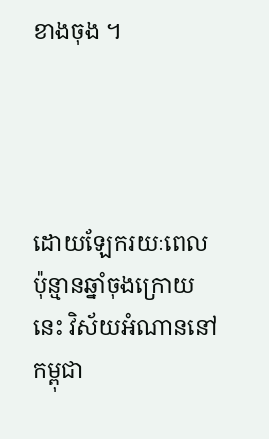ខាងចុង ។




ដោយឡែករយៈពេលប៉ុន្មានឆ្នាំចុងក្រោយនេះ វិស័យអំណាននៅ កម្ពុជា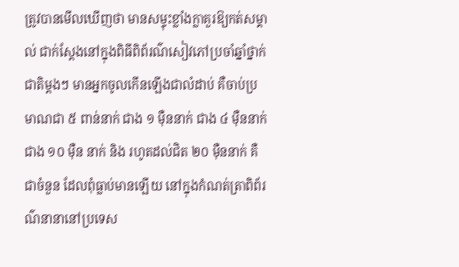ត្រូវបានមើលឃើញថា មានសម្ទុះខ្លាំងក្លាគួរឱ្យកត់សម្គាល់ ជាក់ស្តែងនៅក្នុងពិធីពិព័រណ៌សៀវភៅប្រចាំឆ្នាំថ្នាក់ជាតិម្តងៗ មានអ្នកចូលកើនឡើងជាលំដាប់ គឺចាប់ប្រមាណជា ៥ ពាន់នាក់ ជាង ១ ម៉ឺននាក់ ជាង ៤ ម៉ឺននាក់ ជាង ១០ ម៉ឺន នាក់ និង រហូតដល់ជិត ២០ ម៉ឺននាក់ គឺជាចំនួន ដែលពុំធ្លាប់មានឡើយ នៅក្នុងកំណត់ត្រាពិព័រណ៌នានានៅប្រទេស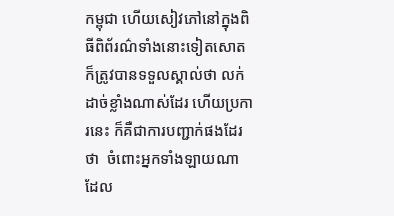កម្ពុជា ហើយសៀវភៅនៅក្នុងពិធីពិព័រណ៌ទាំងនោះទៀតសោត ក៏ត្រូវបានទទួលស្គាល់ថា លក់ដាច់ខ្លាំងណាស់ដែរ ហើយប្រការនេះ ក៏គឺជាការបញ្ជាក់ផងដែរថា  ចំពោះអ្នកទាំងឡាយណា ដែល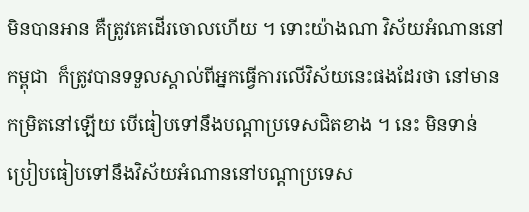មិនបានអាន គឺត្រូវគេដើរចោលហើយ ។ ទោះយ៉ាងណា វិស័យអំណាននៅ កម្ពុជា  ក៏ត្រូវបានទទួលស្គាល់ពីអ្នកធ្វើការលើវិស័យនេះផងដែរថា នៅមានកម្រិតនៅឡើយ បើធៀបទៅនឹងបណ្តាប្រទេសជិតខាង ។ នេះ មិនទាន់ប្រៀបធៀបទៅនឹងវិស័យអំណាននៅបណ្តាប្រទេស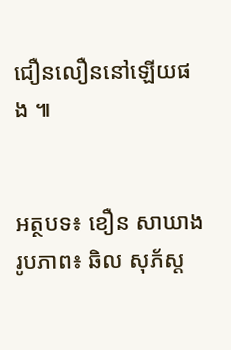ជឿនលឿននៅឡើយផង ៕


អត្ថបទ៖ ខឿន សាឃាង រូបភាព៖ ឆិល សុភ័ស្ត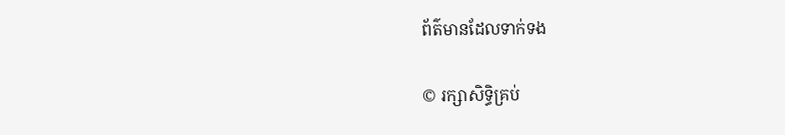ព័ត៌មានដែលទាក់ទង

© រក្សាសិទ្ធិគ្រប់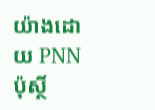យ៉ាងដោយ PNN ប៉ុស្ថិ៍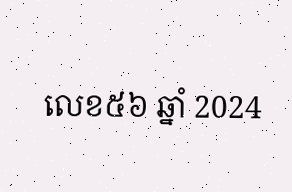លេខ៥៦ ឆ្នាំ 2024